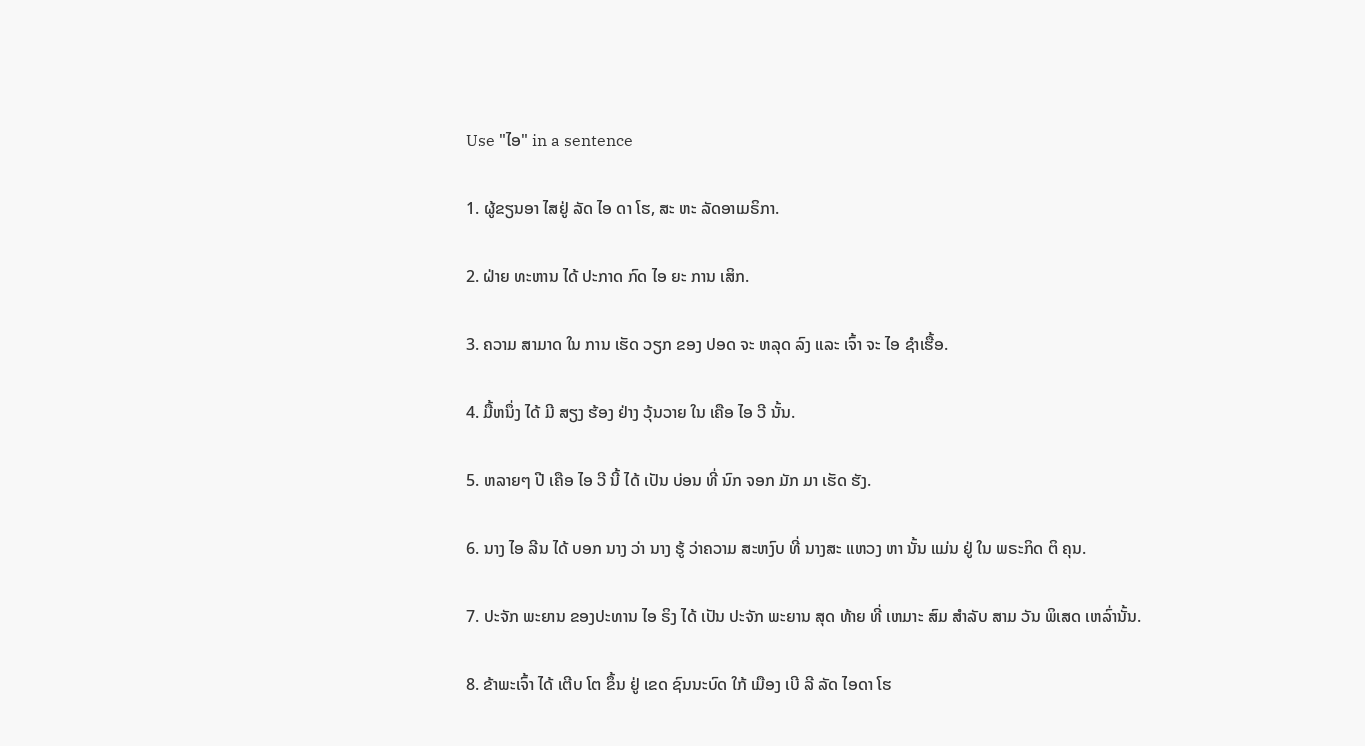Use "ໄອ" in a sentence

1. ຜູ້ຂຽນອາ ໄສຢູ່ ລັດ ໄອ ດາ ໂຮ, ສະ ຫະ ລັດອາເມຣິກາ.

2. ຝ່າຍ ທະຫານ ໄດ້ ປະກາດ ກົດ ໄອ ຍະ ການ ເສິກ.

3. ຄວາມ ສາມາດ ໃນ ການ ເຮັດ ວຽກ ຂອງ ປອດ ຈະ ຫລຸດ ລົງ ແລະ ເຈົ້າ ຈະ ໄອ ຊໍາເຮື້ອ.

4. ມື້ຫນຶ່ງ ໄດ້ ມີ ສຽງ ຮ້ອງ ຢ່າງ ວຸ້ນວາຍ ໃນ ເຄືອ ໄອ ວີ ນັ້ນ.

5. ຫລາຍໆ ປີ ເຄືອ ໄອ ວີ ນີ້ ໄດ້ ເປັນ ບ່ອນ ທີ່ ນົກ ຈອກ ມັກ ມາ ເຮັດ ຮັງ.

6. ນາງ ໄອ ລີນ ໄດ້ ບອກ ນາງ ວ່າ ນາງ ຮູ້ ວ່າຄວາມ ສະຫງົບ ທີ່ ນາງສະ ແຫວງ ຫາ ນັ້ນ ແມ່ນ ຢູ່ ໃນ ພຣະກິດ ຕິ ຄຸນ.

7. ປະຈັກ ພະຍານ ຂອງປະທານ ໄອ ຣິງ ໄດ້ ເປັນ ປະຈັກ ພະຍານ ສຸດ ທ້າຍ ທີ່ ເຫມາະ ສົມ ສໍາລັບ ສາມ ວັນ ພິເສດ ເຫລົ່ານັ້ນ.

8. ຂ້າພະເຈົ້າ ໄດ້ ເຕີບ ໂຕ ຂຶ້ນ ຢູ່ ເຂດ ຊົນນະບົດ ໃກ້ ເມືອງ ເບີ ລີ ລັດ ໄອດາ ໂຮ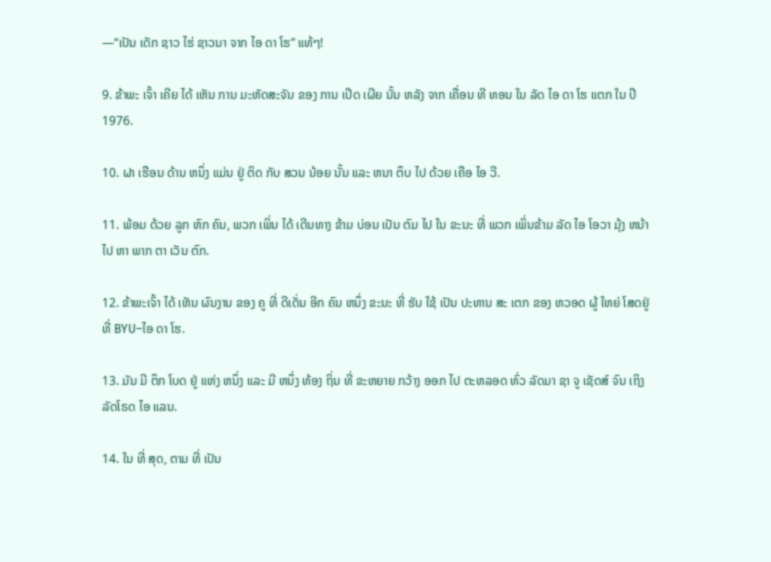—“ເປັນ ເດັກ ຊາວ ໄຮ່ ຊາວນາ ຈາກ ໄອ ດາ ໂຮ” ແທ້ໆ!

9. ຂ້າພະ ເຈົ້າ ເຄີຍ ໄດ້ ເຫັນ ການ ມະຫັດສະຈັນ ຂອງ ການ ເປີດ ເຜີຍ ນັ້ນ ຫລັງ ຈາກ ເຄື່ອນ ທີ ທອນ ໃນ ລັດ ໄອ ດາ ໂຮ ແຕກ ໃນ ປີ 1976.

10. ຝາ ເຮືອນ ດ້ານ ຫນຶ່ງ ແມ່ນ ຢູ່ ຕິດ ກັບ ສວນ ນ້ອຍ ນັ້ນ ແລະ ຫນາ ຕຶບ ໄປ ດ້ວຍ ເຄືອ ໄອ ວີ.

11. ພ້ອມ ດ້ວຍ ລູກ ຫົກ ຄົນ, ພວກ ເພິ່ນ ໄດ້ ເດີນທາງ ຂ້າມ ບ່ອນ ເປັນ ຕົມ ໄປ ໃນ ຂະນະ ທີ່ ພວກ ເພິ່ນຂ້າມ ລັດ ໄອ ໂອວາ ມຸ້ງ ຫນ້າ ໄປ ຫາ ພາກ ຕາ ເວັນ ຕົກ.

12. ຂ້າພະເຈົ້າ ໄດ້ ເຫັນ ຜົນງານ ຂອງ ຄູ ທີ່ ດີເດັ່ນ ອີກ ຄົນ ຫນຶ່ງ ຂະນະ ທີ່ ຮັບ ໃຊ້ ເປັນ ປະທານ ສະ ເຕກ ຂອງ ຫວອດ ຜູ້ ໃຫຍ່ ໂສດຢູ່ ທີ່ BYU–ໄອ ດາ ໂຮ.

13. ມັນ ມີ ຕຶກ ໂບດ ຢູ່ ແຫ່ງ ຫນຶ່ງ ແລະ ມີ ຫນຶ່ງ ທ້ອງ ຖິ່ນ ທີ່ ຂະຫຍາຍ ກວ້າງ ອອກ ໄປ ຕະຫລອດ ທົ່ວ ລັດມາ ຊາ ຈູ ເຊັດສ໌ ຈົນ ເຖິງ ລັດໂຣດ ໄອ ແລນ.

14. ໃນ ທີ່ ສຸດ, ຕາມ ທີ່ ເປັນ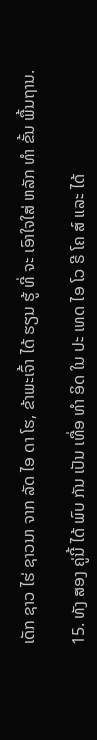ເດັກ ຊາວ ໄຮ່ ຊາວນາ ຈາກ ລັດ ໄອ ດາ ໂຮ, ຂ້າພະເຈົ້າ ໄດ້ ຮຽນ ຮູ້ ທີ່ ຈະ ເອົາໃຈໃສ່ ຫລັກ ທໍາ ຂັ້ນ ພື້ນຖານ.

15. ທັງ ສອງ ຄູ່ນີ້ ໄດ້ ພົບ ກັນ ເປັນ ເທື່ອ ທໍາ ອິດ ໃນ ປະ ເທດ ໄອ ໂວ ຣີ ໂຄ ສ໌ ແລະ ໄດ້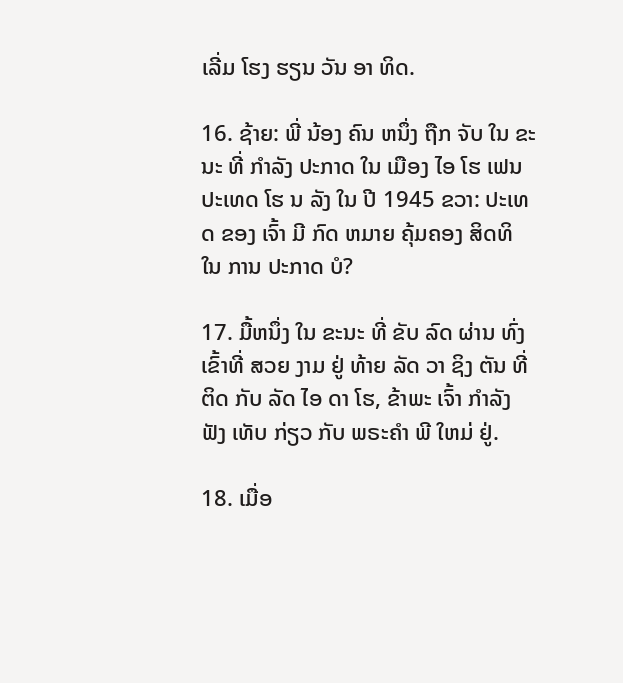ເລີ່ມ ໂຮງ ຮຽນ ວັນ ອາ ທິດ.

16. ຊ້າຍ: ພີ່ ນ້ອງ ຄົນ ຫນຶ່ງ ຖືກ ຈັບ ໃນ ຂະນະ ທີ່ ກໍາລັງ ປະກາດ ໃນ ເມືອງ ໄອ ໂຮ ເຟນ ປະເທດ ໂຮ ນ ລັງ ໃນ ປີ 1945 ຂວາ: ປະເທດ ຂອງ ເຈົ້າ ມີ ກົດ ຫມາຍ ຄຸ້ມຄອງ ສິດທິ ໃນ ການ ປະກາດ ບໍ?

17. ມື້ຫນຶ່ງ ໃນ ຂະນະ ທີ່ ຂັບ ລົດ ຜ່ານ ທົ່ງ ເຂົ້າທີ່ ສວຍ ງາມ ຢູ່ ທ້າຍ ລັດ ວາ ຊິງ ຕັນ ທີ່ ຕິດ ກັບ ລັດ ໄອ ດາ ໂຮ, ຂ້າພະ ເຈົ້າ ກໍາລັງ ຟັງ ເທັບ ກ່ຽວ ກັບ ພຣະຄໍາ ພີ ໃຫມ່ ຢູ່.

18. ເມື່ອ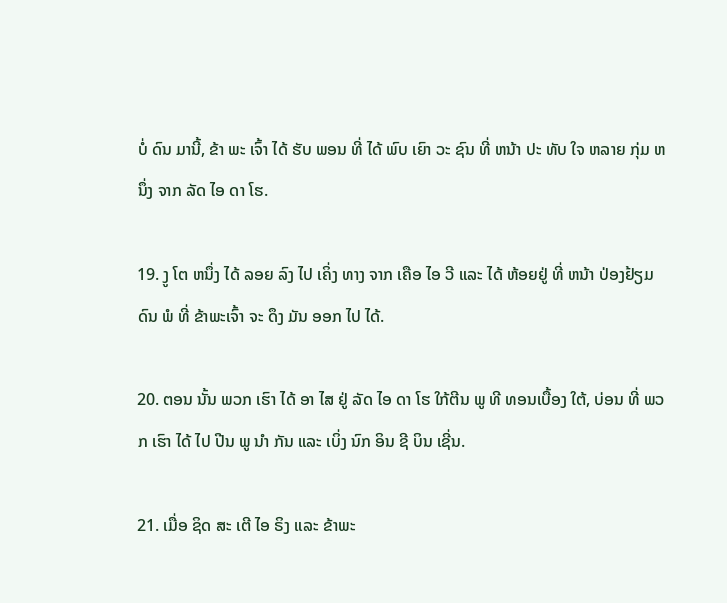ບໍ່ ດົນ ມານີ້, ຂ້າ ພະ ເຈົ້າ ໄດ້ ຮັບ ພອນ ທີ່ ໄດ້ ພົບ ເຍົາ ວະ ຊົນ ທີ່ ຫນ້າ ປະ ທັບ ໃຈ ຫລາຍ ກຸ່ມ ຫນຶ່ງ ຈາກ ລັດ ໄອ ດາ ໂຮ.

19. ງູ ໂຕ ຫນຶ່ງ ໄດ້ ລອຍ ລົງ ໄປ ເຄິ່ງ ທາງ ຈາກ ເຄືອ ໄອ ວີ ແລະ ໄດ້ ຫ້ອຍຢູ່ ທີ່ ຫນ້າ ປ່ອງຢ້ຽມ ດົນ ພໍ ທີ່ ຂ້າພະເຈົ້າ ຈະ ດຶງ ມັນ ອອກ ໄປ ໄດ້.

20. ຕອນ ນັ້ນ ພວກ ເຮົາ ໄດ້ ອາ ໄສ ຢູ່ ລັດ ໄອ ດາ ໂຮ ໃກ້ຕີນ ພູ ທີ ທອນເບື້ອງ ໃຕ້, ບ່ອນ ທີ່ ພວກ ເຮົາ ໄດ້ ໄປ ປີນ ພູ ນໍາ ກັນ ແລະ ເບິ່ງ ນົກ ອິນ ຊີ ບິນ ເຊີ່ນ.

21. ເມື່ອ ຊິດ ສະ ເຕີ ໄອ ຣິງ ແລະ ຂ້າພະ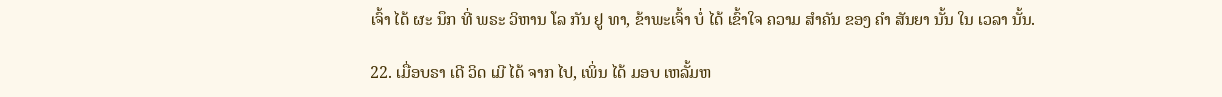ເຈົ້າ ໄດ້ ຜະ ນຶກ ທີ່ ພຣະ ວິຫານ ໂລ ກັນ ຢູ ທາ, ຂ້າພະເຈົ້າ ບໍ່ ໄດ້ ເຂົ້າໃຈ ຄວາມ ສໍາຄັນ ຂອງ ຄໍາ ສັນຍາ ນັ້ນ ໃນ ເວລາ ນັ້ນ.

22. ເມື່ອບຣາ ເດີ ວິດ ເມີ ໄດ້ ຈາກ ໄປ, ເພິ່ນ ໄດ້ ມອບ ເຫລັ້ມຫ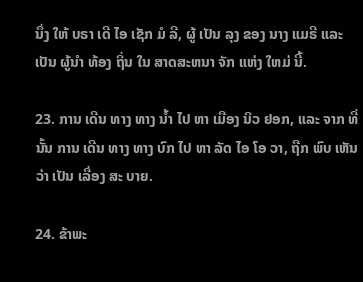ນຶ່ງ ໃຫ້ ບຣາ ເດີ ໄອ ເຊັກ ມໍ ລີ, ຜູ້ ເປັນ ລຸງ ຂອງ ນາງ ແມຣີ ແລະ ເປັນ ຜູ້ນໍາ ທ້ອງ ຖິ່ນ ໃນ ສາດສະຫນາ ຈັກ ແຫ່ງ ໃຫມ່ ນີ້.

23. ການ ເດີນ ທາງ ທາງ ນ້ຳ ໄປ ຫາ ເມືອງ ນິວ ຢອກ, ແລະ ຈາກ ທີ່ ນັ້ນ ການ ເດີນ ທາງ ທາງ ບົກ ໄປ ຫາ ລັດ ໄອ ໂອ ວາ, ຖືກ ພົບ ເຫັນ ວ່າ ເປັນ ເລື່ອງ ສະ ບາຍ.

24. ຂ້າພະ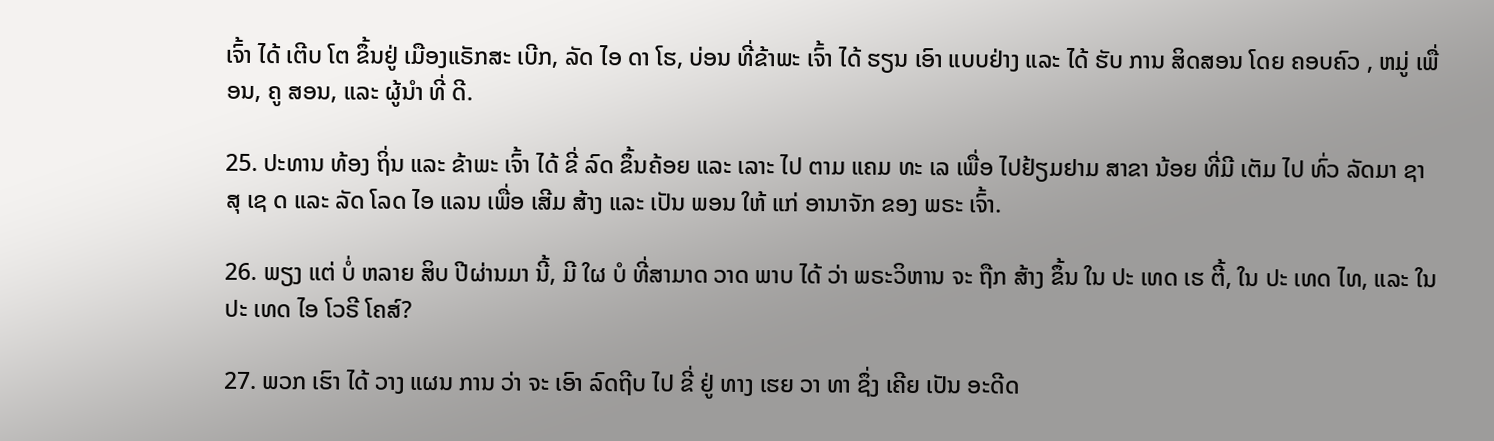ເຈົ້າ ໄດ້ ເຕີບ ໂຕ ຂຶ້ນຢູ່ ເມືອງແຣັກສະ ເບີກ, ລັດ ໄອ ດາ ໂຮ, ບ່ອນ ທີ່ຂ້າພະ ເຈົ້າ ໄດ້ ຮຽນ ເອົາ ແບບຢ່າງ ແລະ ໄດ້ ຮັບ ການ ສິດສອນ ໂດຍ ຄອບຄົວ , ຫມູ່ ເພື່ອນ, ຄູ ສອນ, ແລະ ຜູ້ນໍາ ທີ່ ດີ.

25. ປະທານ ທ້ອງ ຖິ່ນ ແລະ ຂ້າພະ ເຈົ້າ ໄດ້ ຂີ່ ລົດ ຂຶ້ນຄ້ອຍ ແລະ ເລາະ ໄປ ຕາມ ແຄມ ທະ ເລ ເພື່ອ ໄປຢ້ຽມຢາມ ສາຂາ ນ້ອຍ ທີ່ມີ ເຕັມ ໄປ ທົ່ວ ລັດມາ ຊາ ສຸ ເຊ ດ ແລະ ລັດ ໂລດ ໄອ ແລນ ເພື່ອ ເສີມ ສ້າງ ແລະ ເປັນ ພອນ ໃຫ້ ແກ່ ອານາຈັກ ຂອງ ພຣະ ເຈົ້າ.

26. ພຽງ ແຕ່ ບໍ່ ຫລາຍ ສິບ ປີຜ່ານມາ ນີ້, ມີ ໃຜ ບໍ ທີ່ສາມາດ ວາດ ພາບ ໄດ້ ວ່າ ພຣະວິຫານ ຈະ ຖືກ ສ້າງ ຂຶ້ນ ໃນ ປະ ເທດ ເຮ ຕີ້, ໃນ ປະ ເທດ ໄທ, ແລະ ໃນ ປະ ເທດ ໄອ ໂວຣີ ໂຄສ໌?

27. ພວກ ເຮົາ ໄດ້ ວາງ ແຜນ ການ ວ່າ ຈະ ເອົາ ລົດຖີບ ໄປ ຂີ່ ຢູ່ ທາງ ເຮຍ ວາ ທາ ຊຶ່ງ ເຄີຍ ເປັນ ອະດີດ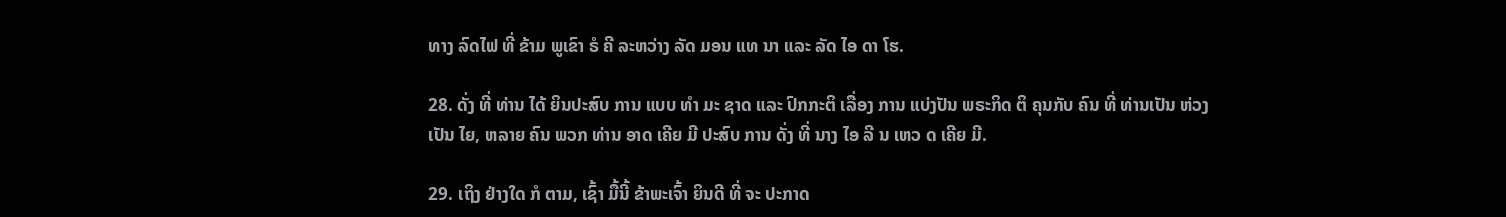ທາງ ລົດໄຟ ທີ່ ຂ້າມ ພູເຂົາ ຣໍ ຄີ ລະຫວ່າງ ລັດ ມອນ ແທ ນາ ແລະ ລັດ ໄອ ດາ ໂຮ.

28. ດັ່ງ ທີ່ ທ່ານ ໄດ້ ຍິນປະສົບ ການ ແບບ ທໍາ ມະ ຊາດ ແລະ ປົກກະຕິ ເລື່ອງ ການ ແບ່ງປັນ ພຣະກິດ ຕິ ຄຸນກັບ ຄົນ ທີ່ ທ່ານເປັນ ຫ່ວງ ເປັນ ໄຍ, ຫລາຍ ຄົນ ພວກ ທ່ານ ອາດ ເຄີຍ ມີ ປະສົບ ການ ດັ່ງ ທີ່ ນາງ ໄອ ລີ ນ ເຫວ ດ ເຄີຍ ມີ.

29. ເຖິງ ຢ່າງໃດ ກໍ ຕາມ, ເຊົ້າ ມື້ນີ້ ຂ້າພະເຈົ້າ ຍິນດີ ທີ່ ຈະ ປະກາດ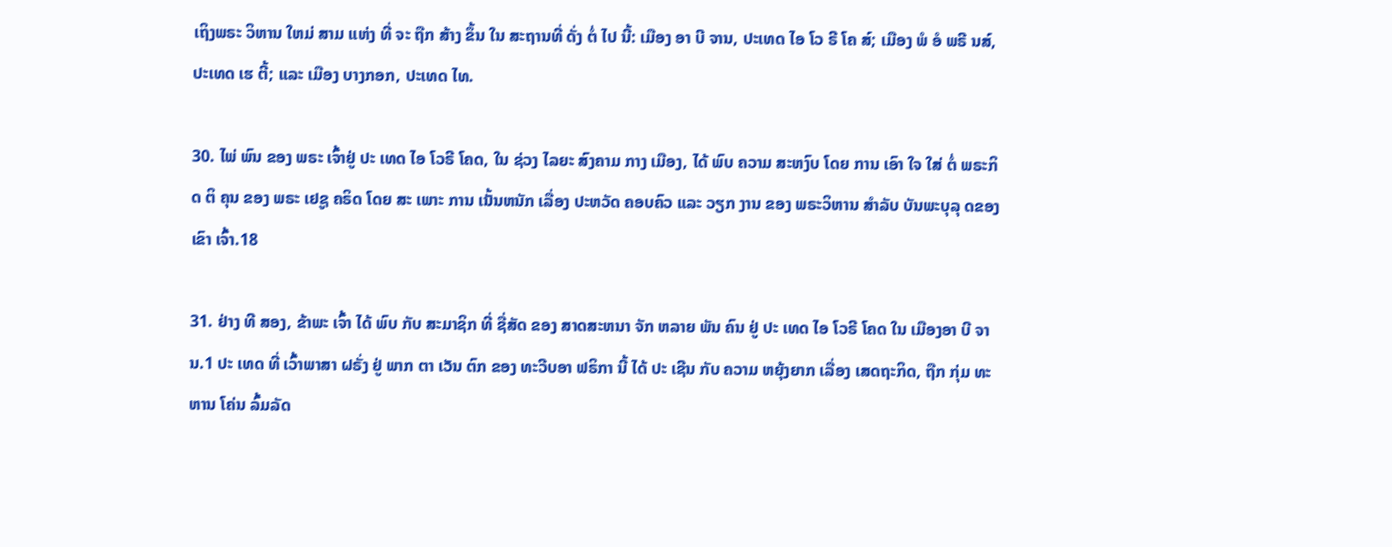ເຖິງພຣະ ວິຫານ ໃຫມ່ ສາມ ແຫ່ງ ທີ່ ຈະ ຖືກ ສ້າງ ຂຶ້ນ ໃນ ສະຖານທີ່ ດັ່ງ ຕໍ່ ໄປ ນີ້: ເມືອງ ອາ ບີ ຈານ, ປະເທດ ໄອ ໂວ ຣີ ໂຄ ສ໌; ເມືອງ ພໍ ອໍ ພຣີ ນສ໌, ປະເທດ ເຮ ຕີ້; ແລະ ເມືອງ ບາງກອກ, ປະເທດ ໄທ.

30. ໄພ່ ພົນ ຂອງ ພຣະ ເຈົ້າຢູ່ ປະ ເທດ ໄອ ໂວຣີ ໂຄດ, ໃນ ຊ່ວງ ໄລຍະ ສົງຄາມ ກາງ ເມືອງ, ໄດ້ ພົບ ຄວາມ ສະຫງົບ ໂດຍ ການ ເອົາ ໃຈ ໃສ່ ຕໍ່ ພຣະກິດ ຕິ ຄຸນ ຂອງ ພຣະ ເຢຊູ ຄຣິດ ໂດຍ ສະ ເພາະ ການ ເນັ້ນຫນັກ ເລື່ອງ ປະຫວັດ ຄອບຄົວ ແລະ ວຽກ ງານ ຂອງ ພຣະວິຫານ ສໍາລັບ ບັນພະບຸລຸ ດຂອງ ເຂົາ ເຈົ້າ.18

31. ຢ່າງ ທີ ສອງ, ຂ້າພະ ເຈົ້າ ໄດ້ ພົບ ກັບ ສະມາຊິກ ທີ່ ຊື່ສັດ ຂອງ ສາດສະຫນາ ຈັກ ຫລາຍ ພັນ ຄົນ ຢູ່ ປະ ເທດ ໄອ ໂວຣີ ໂຄດ ໃນ ເມືອງອາ ບີ ຈານ.1 ປະ ເທດ ທີ່ ເວົ້າພາສາ ຝຣັ່ງ ຢູ່ ພາກ ຕາ ເວັນ ຕົກ ຂອງ ທະວີບອາ ຟຣິກາ ນີ້ ໄດ້ ປະ ເຊີນ ກັບ ຄວາມ ຫຍຸ້ງຍາກ ເລື່ອງ ເສດຖະກິດ, ຖືກ ກຸ່ມ ທະຫານ ໂຄ່ນ ລົ້ມລັດ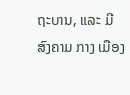ຖະບານ, ແລະ ມີ ສົງຄາມ ກາງ ເມືອງ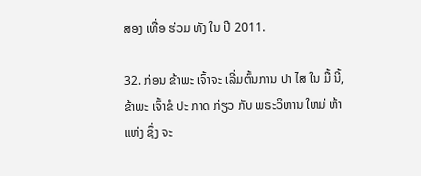ສອງ ເທື່ອ ຮ່ວມ ທັງ ໃນ ປີ 2011.

32. ກ່ອນ ຂ້າພະ ເຈົ້າຈະ ເລີ່ມຕົ້ນການ ປາ ໄສ ໃນ ມື້ ນີ້, ຂ້າພະ ເຈົ້າຂໍ ປະ ກາດ ກ່ຽວ ກັບ ພຣະວິຫານ ໃຫມ່ ຫ້າ ແຫ່ງ ຊຶ່ງ ຈະ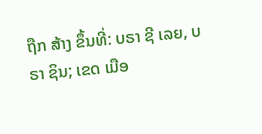ຖືກ ສ້າງ ຂຶ້ນທີ່: ບຣາ ຊີ ເລຍ, ບຣາ ຊິນ; ເຂດ ເມືອ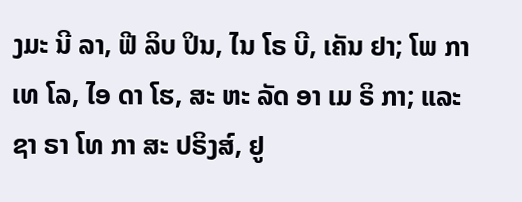ງມະ ນີ ລາ, ຟີ ລິບ ປິນ, ໄນ ໂຣ ບີ, ເຄັນ ຢາ; ໂພ ກາ ເທ ໂລ, ໄອ ດາ ໂຮ, ສະ ຫະ ລັດ ອາ ເມ ຣິ ກາ; ແລະ ຊາ ຣາ ໂທ ກາ ສະ ປຣິງສ໌, ຢູ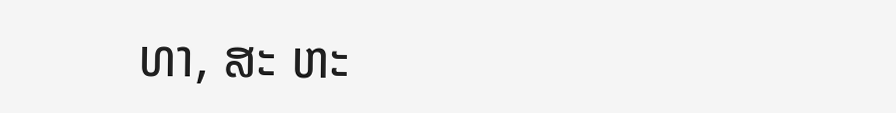ທາ, ສະ ຫະ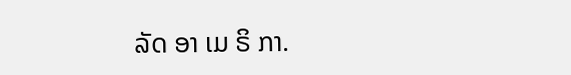ລັດ ອາ ເມ ຣິ ກາ.